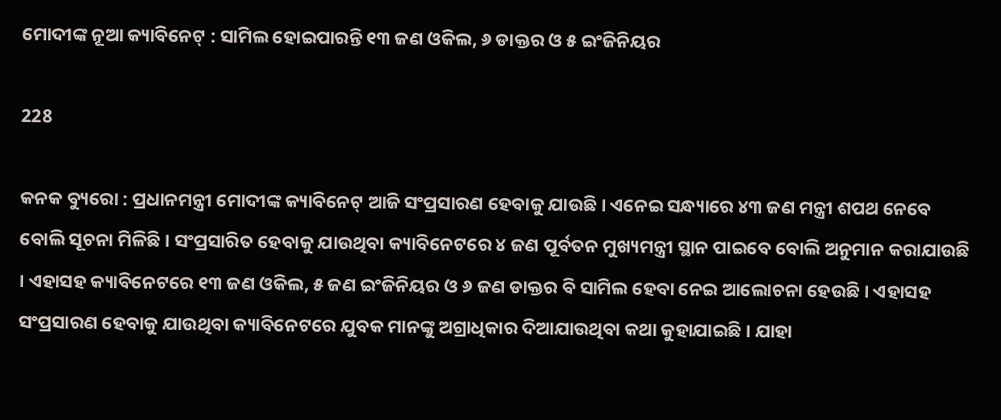ମୋଦୀଙ୍କ ନୂଆ କ୍ୟାବିନେଟ୍ : ସାମିଲ ହୋଇପାରନ୍ତି ୧୩ ଜଣ ଓକିଲ, ୬ ଡାକ୍ତର ଓ ୫ ଇଂଜିନିୟର

228

କନକ ବ୍ୟୁରୋ : ପ୍ରଧାନମନ୍ତ୍ରୀ ମୋଦୀଙ୍କ କ୍ୟାବିନେଟ୍ ଆଜି ସଂପ୍ରସାରଣ ହେବାକୁ ଯାଉଛି । ଏନେଇ ସନ୍ଧ୍ୟାରେ ୪୩ ଜଣ ମନ୍ତ୍ରୀ ଶପଥ ନେବେ ବୋଲି ସୂଚନା ମିଳିଛି । ସଂପ୍ରସାରିତ ହେବାକୁ ଯାଉଥିବା କ୍ୟାବିନେଟରେ ୪ ଜଣ ପୂର୍ବତନ ମୁଖ୍ୟମନ୍ତ୍ରୀ ସ୍ଥାନ ପାଇବେ ବୋଲି ଅନୁମାନ କରାଯାଉଛି । ଏହାସହ କ୍ୟାବିନେଟରେ ୧୩ ଜଣ ଓକିଲ, ୫ ଜଣ ଇଂଜିନିୟର ଓ ୬ ଜଣ ଡାକ୍ତର ବି ସାମିଲ ହେବା ନେଇ ଆଲୋଚନା ହେଉଛି । ଏହାସହ ସଂପ୍ରସାରଣ ହେବାକୁ ଯାଉଥିବା କ୍ୟାବିନେଟରେ ଯୁବକ ମାନଙ୍କୁ ଅଗ୍ରାଧିକାର ଦିଆଯାଉଥିବା କଥା କୁହାଯାଇଛି । ଯାହା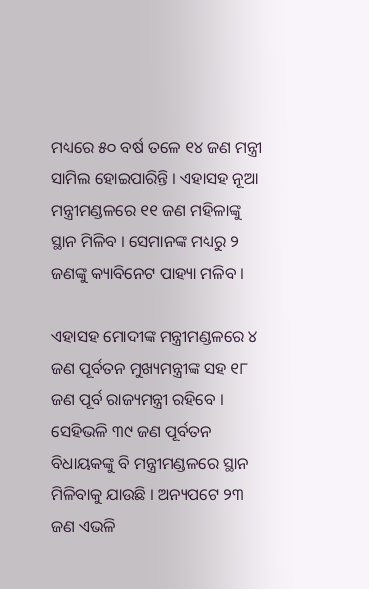ମଧ୍ୟରେ ୫୦ ବର୍ଷ ତଳେ ୧୪ ଜଣ ମନ୍ତ୍ରୀ ସାମିଲ ହୋଇପାରିନ୍ତି । ଏହାସହ ନୂଆ ମନ୍ତ୍ରୀମଣ୍ଡଳରେ ୧୧ ଜଣ ମହିଳାଙ୍କୁ ସ୍ଥାନ ମିଳିବ । ସେମାନଙ୍କ ମଧ୍ୟରୁ ୨ ଜଣଙ୍କୁ କ୍ୟାବିନେଟ ପାହ୍ୟା ମଳିବ ।

ଏହାସହ ମୋଦୀଙ୍କ ମନ୍ତ୍ରୀମଣ୍ଡଳରେ ୪ ଜଣ ପୂର୍ବତନ ମୁଖ୍ୟମନ୍ତ୍ରୀଙ୍କ ସହ ୧୮ ଜଣ ପୂର୍ବ ରାଜ୍ୟମନ୍ତ୍ରୀ ରହିବେ । ସେହିଭଳି ୩୯ ଜଣ ପୂର୍ବତନ ବିଧାୟକଙ୍କୁ ବି ମନ୍ତ୍ରୀମଣ୍ଡଳରେ ସ୍ଥାନ ମିଳିବାକୁ ଯାଉଛି । ଅନ୍ୟପଟେ ୨୩ ଜଣ ଏଭଳି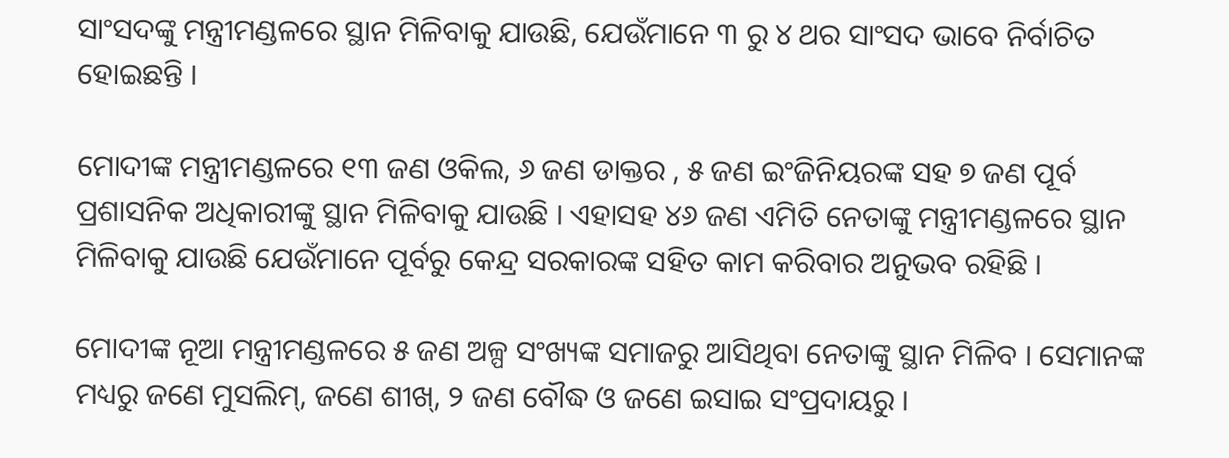ସାଂସଦଙ୍କୁ ମନ୍ତ୍ରୀମଣ୍ଡଳରେ ସ୍ଥାନ ମିଳିବାକୁ ଯାଉଛି, ଯେଉଁମାନେ ୩ ରୁ ୪ ଥର ସାଂସଦ ଭାବେ ନିର୍ବାଚିତ ହୋଇଛନ୍ତି ।

ମୋଦୀଙ୍କ ମନ୍ତ୍ରୀମଣ୍ଡଳରେ ୧୩ ଜଣ ଓକିଲ, ୬ ଜଣ ଡାକ୍ତର , ୫ ଜଣ ଇଂଜିନିୟରଙ୍କ ସହ ୭ ଜଣ ପୂର୍ବ ପ୍ରଶାସନିକ ଅଧିକାରୀଙ୍କୁ ସ୍ଥାନ ମିଳିବାକୁ ଯାଉଛି । ଏହାସହ ୪୬ ଜଣ ଏମିତି ନେତାଙ୍କୁ ମନ୍ତ୍ରୀମଣ୍ଡଳରେ ସ୍ଥାନ ମିଳିବାକୁ ଯାଉଛି ଯେଉଁମାନେ ପୂର୍ବରୁ କେନ୍ଦ୍ର ସରକାରଙ୍କ ସହିତ କାମ କରିବାର ଅନୁଭବ ରହିଛି ।

ମୋଦୀଙ୍କ ନୂଆ ମନ୍ତ୍ରୀମଣ୍ଡଳରେ ୫ ଜଣ ଅଳ୍ପ ସଂଖ୍ୟଙ୍କ ସମାଜରୁ ଆସିଥିବା ନେତାଙ୍କୁ ସ୍ଥାନ ମିଳିବ । ସେମାନଙ୍କ ମଧ୍ୟରୁ ଜଣେ ମୁସଲିମ୍, ଜଣେ ଶୀଖ୍, ୨ ଜଣ ବୌଦ୍ଧ ଓ ଜଣେ ଇସାଇ ସଂପ୍ରଦାୟରୁ ।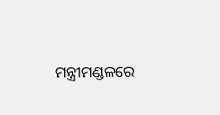ମନ୍ତ୍ରୀମଣ୍ଡଳରେ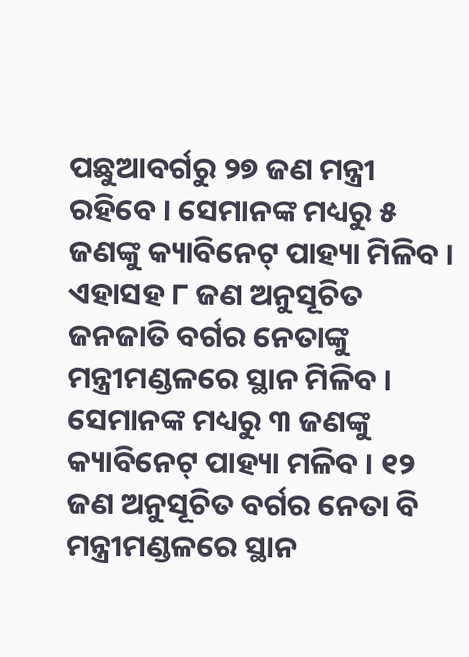ପଛୁଆବର୍ଗରୁ ୨୭ ଜଣ ମନ୍ତ୍ରୀ ରହିବେ । ସେମାନଙ୍କ ମଧ୍ୟରୁ ୫ ଜଣଙ୍କୁ କ୍ୟାବିନେଟ୍ ପାହ୍ୟା ମିଳିବ । ଏହାସହ ୮ ଜଣ ଅନୁସୂଚିତ ଜନଜାତି ବର୍ଗର ନେତାଙ୍କୁ ମନ୍ତ୍ରୀମଣ୍ଡଳରେ ସ୍ଥାନ ମିଳିବ । ସେମାନଙ୍କ ମଧ୍ୟରୁ ୩ ଜଣଙ୍କୁ କ୍ୟାବିନେଟ୍ ପାହ୍ୟା ମଳିବ । ୧୨ ଜଣ ଅନୁସୂଚିତ ବର୍ଗର ନେତା ବି ମନ୍ତ୍ରୀମଣ୍ଡଳରେ ସ୍ଥାନ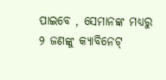ପାଇବେ , ସେମାନଙ୍କ ମଧ୍ୟରୁ ୨ ଜଣଙ୍କୁ କ୍ୟାବିନେଟ୍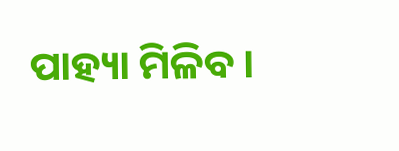ପାହ୍ୟା ମିଳିବ ।